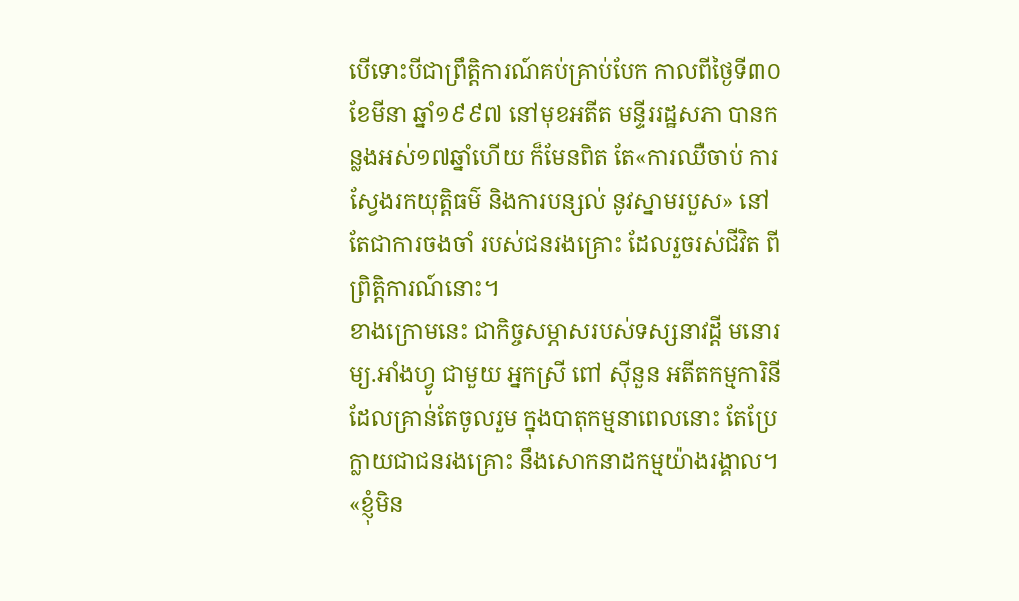បើទោះបីជាព្រឹត្តិការណ៍គប់គ្រាប់បែក កាលពីថ្ងៃទី៣០ ខែមីនា ឆ្នាំ១៩៩៧ នៅមុខអតីត មន្ទីររដ្ឋសភា បានកន្លងអស់១៧ឆ្នាំហើយ ក៏មែនពិត តែ«ការឈឺចាប់ ការស្វែងរកយុត្តិធម៌ និងការបន្សល់ នូវស្នាមរបួស» នៅតែជាការចងចាំ របស់ជនរងគ្រោះ ដែលរួចរស់ជីវិត ពីព្រិត្តិការណ៍នោះ។
ខាងក្រោមនេះ ជាកិច្ចសម្ភាសរបស់ទស្សនាវដ្ដី មនោរម្យ.អាំងហ្វូ ជាមួយ អ្នកស្រី ពៅ ស៊ីនួន អតីតកម្មការិនី ដែលគ្រាន់តែចូលរួម ក្នុងបាតុកម្មនាពេលនោះ តែប្រែក្លាយជាជនរងគ្រោះ នឹងសោកនាដកម្មយ៉ាងរង្គាល។
«ខ្ញុំមិន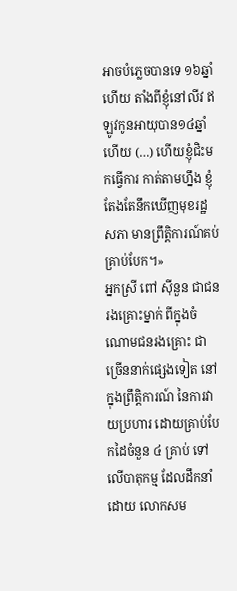អាចបំភ្លេចបានទេ ១៦ឆ្នាំហើយ តាំងពីខ្ញុំនៅលីវ ឥឡូវកូនអាយុបាន១៤ឆ្នាំហើយ (…) ហើយខ្ញុំជិះមកធ្វើការ កាត់តាមហ្នឹង ខ្ញុំតែងតែនឹកឃើញមុខរដ្ឋសភា មានព្រឹត្តិការណ៍គប់គ្រាប់បែក។»
អ្នកស្រី ពៅ ស៊ីនួន ជាជនរងគ្រោះម្នាក់ ពីក្នុងចំណោមជនរងគ្រោះ ជាច្រើននាក់ផ្សេងទៀត នៅក្នុងព្រឹត្តិការណ៍ នៃការវាយប្រហារ ដោយគ្រាប់បែកដៃចំនួន ៤ គ្រាប់ ទៅលើបាតុកម្ម ដែលដឹកនាំដោយ លោកសម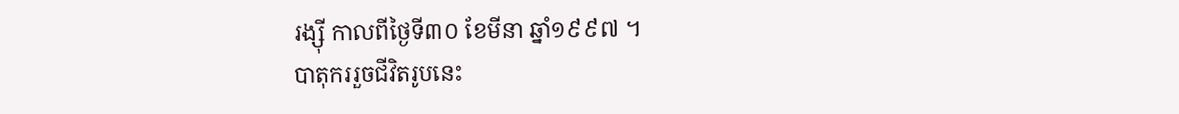រង្ស៊ី កាលពីថ្ងៃទី៣០ ខែមីនា ឆ្នាំ១៩៩៧ ។
បាតុកររួចជីវិតរូបនេះ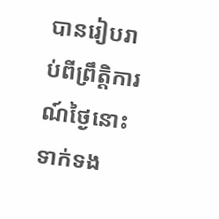បានរៀបរាប់ពីព្រឹត្តិការណ៍ថ្ងៃនោះ ទាក់ទង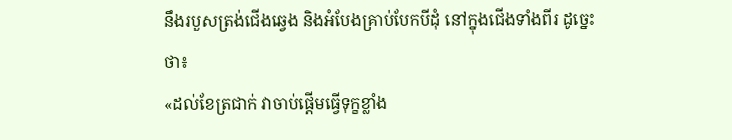នឹងរបួសត្រង់ជើងឆ្វេង និងអំបែងគ្រាប់បែកបីដុំ នៅក្នុងជើងទាំងពីរ ដូច្នេះថា៖
«ដល់ខែត្រជាក់ វាចាប់ផ្តើមធ្វើទុក្ខខ្លាំង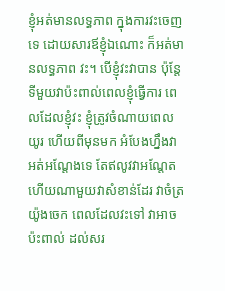ខ្ញុំអត់មានលទ្ធភាព ក្នុងការវះចេញទេ ដោយសារឪខ្ញុំឯណោះ ក៏អត់មានលទ្ធភាព វះ។ បើខ្ញុំវះវាបាន ប៉ុន្តែទីមួយវាប៉ះពាល់ពេលខ្ញុំធ្វើការ ពេលដែលខ្ញុំវះ ខ្ញុំត្រូវចំណាយពេលយូរ ហើយពីមុនមក អំបែងហ្នឹងវាអត់អណ្តែងទេ តែឥលូវវាអណ្តែត ហើយណាមួយវាសំខាន់ដែរ វាចំត្រយ៉ូងចេក ពេលដែលវះទៅ វាអាចប៉ះពាល់ ដល់សរ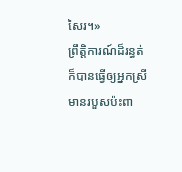សៃរ។»
ព្រឹត្តិការណ៍ដ៏រន្ធត់ ក៏បានធ្វើឲ្យអ្នកស្រី មានរបួសប៉ះពា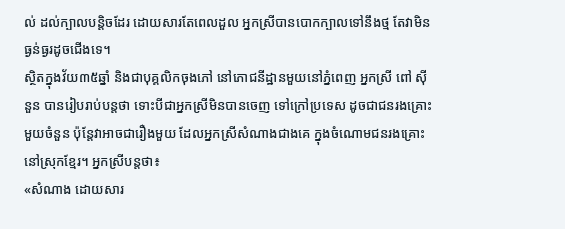ល់ ដល់ក្បាលបន្តិចដែរ ដោយសារតែពេលដួល អ្នកស្រីបានបោកក្បាលទៅនឹងថ្ម តែវាមិនធ្ងន់ធ្ងរដូចជើងទេ។
ស្ថិតក្នុងវ័យ៣៥ឆ្នាំ និងជាបុគ្គលិកចុងភៅ នៅភោជនីដ្ឋានមួយនៅភ្នំពេញ អ្នកស្រី ពៅ ស៊ីនួន បានរៀបរាប់បន្តថា ទោះបីជាអ្នកស្រីមិនបានចេញ ទៅក្រៅប្រទេស ដូចជាជនរងគ្រោះមួយចំនួន ប៉ុន្តែវាអាចជារឿងមួយ ដែលអ្នកស្រីសំណាងជាងគេ ក្នុងចំណោមជនរងគ្រោះ នៅស្រុកខ្មែរ។ អ្នកស្រីបន្តថា៖
«សំណាង ដោយសារ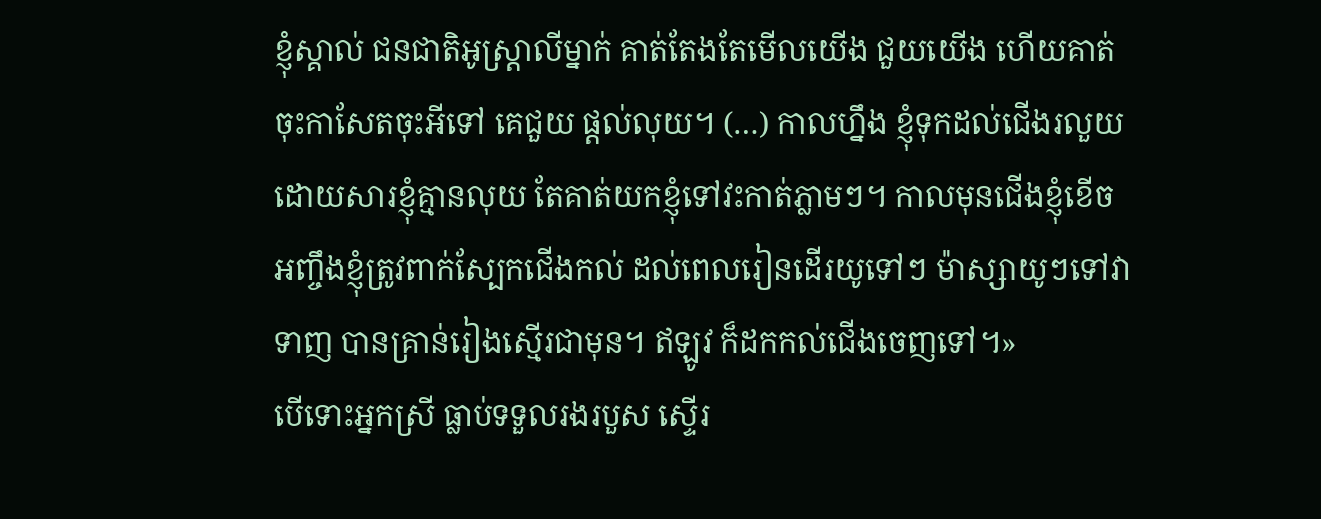ខ្ញុំស្គាល់ ជនជាតិអូស្រ្តាលីម្នាក់ គាត់តែងតែមើលយើង ជួយយើង ហើយគាត់ចុះកាសែតចុះអីទៅ គេជួយ ផ្តល់លុយ។ (…) កាលហ្នឹង ខ្ញុំទុកដល់ជើងរលួយ ដោយសារខ្ញុំគ្មានលុយ តែគាត់យកខ្ញុំទៅវះកាត់ភ្លាមៗ។ កាលមុនជើងខ្ញុំខើច អញ្ចឹងខ្ញុំត្រូវពាក់ស្បែកជើងកល់ ដល់ពេលរៀនដើរយូទៅៗ ម៉ាស្សាយូៗទៅវាទាញ បានគ្រាន់រៀងស្មើរជាមុន។ ឥឡូវ ក៏ដកកល់ជើងចេញទៅ។»
បើទោះអ្នកស្រី ធ្លាប់ទទួលរងរបួស ស្ទើរ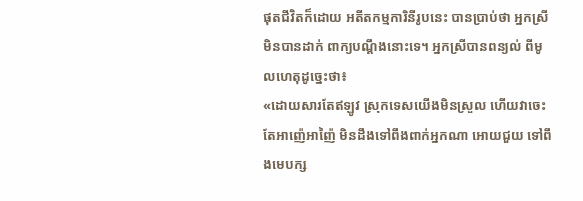ផុតជីវិតក៏ដោយ អតីតកម្មការិនីរូបនេះ បានប្រាប់ថា អ្នកស្រីមិនបានដាក់ ពាក្យបណ្តឹងនោះទេ។ អ្នកស្រីបានពន្យល់ ពីមូលហេតុដូច្នេះថា៖
«ដោយសារតែឥឡូវ ស្រុកទេសយើងមិនស្រួល ហើយវាចេះតែអាញ៉េអាញ៉ៃ មិនដឹងទៅពឹងពាក់អ្នកណា អោយជួយ ទៅពឹងមេបក្ស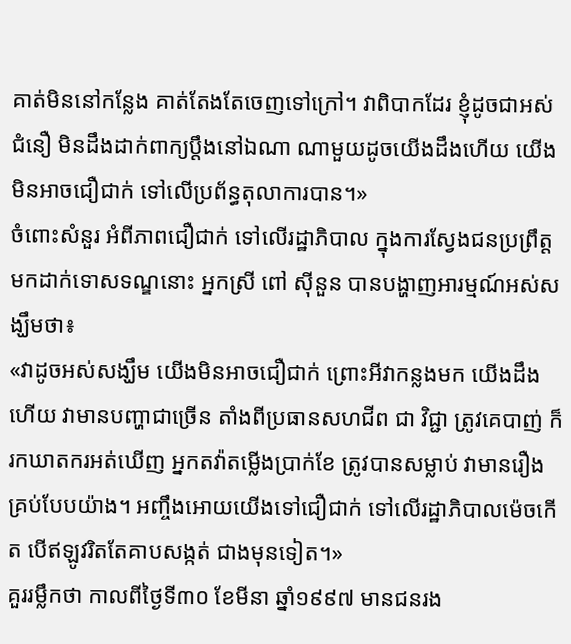គាត់មិននៅកន្លែង គាត់តែងតែចេញទៅក្រៅ។ វាពិបាកដែរ ខ្ញុំដូចជាអស់ជំនឿ មិនដឹងដាក់ពាក្យប្តឹងនៅឯណា ណាមួយដូចយើងដឹងហើយ យើងមិនអាចជឿជាក់ ទៅលើប្រព័ន្ធតុលាការបាន។»
ចំពោះសំនួរ អំពីភាពជឿជាក់ ទៅលើរដ្ឋាភិបាល ក្នុងការស្វែងជនប្រព្រឹត្ត មកដាក់ទោសទណ្ឌនោះ អ្នកស្រី ពៅ ស៊ីនួន បានបង្ហាញអារម្មណ៍អស់សង្ឃឹមថា៖
«វាដូចអស់សង្ឃឹម យើងមិនអាចជឿជាក់ ព្រោះអីវាកន្លងមក យើងដឹងហើយ វាមានបញ្ហាជាច្រើន តាំងពីប្រធានសហជីព ជា វិជ្ជា ត្រូវគេបាញ់ ក៏រកឃាតករអត់ឃើញ អ្នកតវ៉ាតម្លើងប្រាក់ខែ ត្រូវបានសម្លាប់ វាមានរឿងគ្រប់បែបយ៉ាង។ អញ្ចឹងអោយយើងទៅជឿជាក់ ទៅលើរដ្ឋាភិបាលម៉េចកើត បើឥឡូវរិតតែគាបសង្កត់ ជាងមុនទៀត។»
គួររម្លឹកថា កាលពីថ្ងៃទី៣០ ខែមីនា ឆ្នាំ១៩៩៧ មានជនរង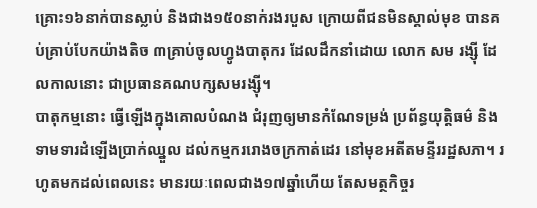គ្រោះ១៦នាក់បានស្លាប់ និងជាង១៥០នាក់រងរបួស ក្រោយពីជនមិនស្គាល់មុខ បានគប់គ្រាប់បែកយ៉ាងតិច ៣គ្រាប់ចូលហ្វូងបាតុករ ដែលដឹកនាំដោយ លោក សម រង្ស៊ី ដែលកាលនោះ ជាប្រធានគណបក្សសមរង្ស៊ី។
បាតុកម្មនោះ ធ្វើឡើងក្នុងគោលបំណង ជំរុញឲ្យមានកំណែទម្រង់ ប្រព័ន្ធយុត្តិធម៌ និងទាមទារដំឡើងប្រាក់ឈ្នួល ដល់កម្មកររោងចក្រកាត់ដេរ នៅមុខអតីតមន្ទីររដ្ឋសភា។ រហូតមកដល់ពេលនេះ មានរយៈពេលជាង១៧ឆ្នាំហើយ តែសមត្ថកិច្ចរ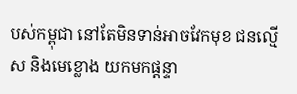បស់កម្ពុជា នៅតែមិនទាន់អាចវែកមុខ ជនល្មើស និងមេខ្លោង យកមកផ្តន្ទា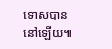ទោសបាននៅឡើយ៕